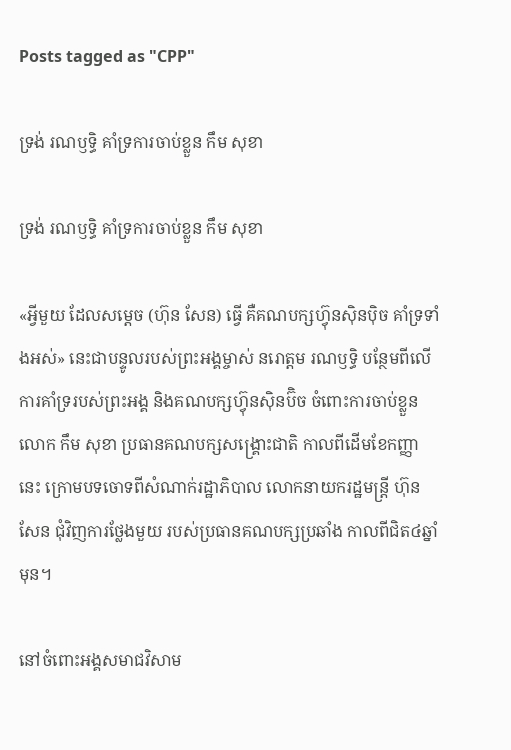Posts tagged as "CPP"

ទ្រង់ រណឫទ្ធិ គាំទ្រការចាប់ខ្លួន កឹម សុខា

ទ្រង់ រណឫទ្ធិ គាំទ្រការចាប់ខ្លួន កឹម សុខា

«អ្វីមួយ ដែលសម្ដេច (ហ៊ុន សែន) ធ្វើ គឺគណបក្សហ្វ៊ុនស៊ិនប៉ិច គាំទ្រទាំងអស់» នេះជាបន្ទូលរបស់ព្រះអង្គម្ចាស់ នរោត្ដម រណឫទ្ធិ បន្ថែមពីលើការគាំទ្ររបស់ព្រះអង្គ និងគណបក្សហ្វ៊ុនស៊ិនប៊ិច ចំពោះការចាប់ខ្លួនលោក កឹម សុខា ប្រធានគណបក្សសង្គ្រោះជាតិ កាលពីដើមខែកញ្ញានេះ ក្រោមបទចោទពីសំណាក់រដ្ឋាភិបាល លោកនាយករដ្ឋមន្ត្រី ហ៊ុន សែន ជុំវិញការថ្លែងមួយ របស់ប្រធានគណបក្សប្រឆាំង កាលពីជិត៤ឆ្នាំមុន។

នៅចំពោះអង្គសមាជវិសាម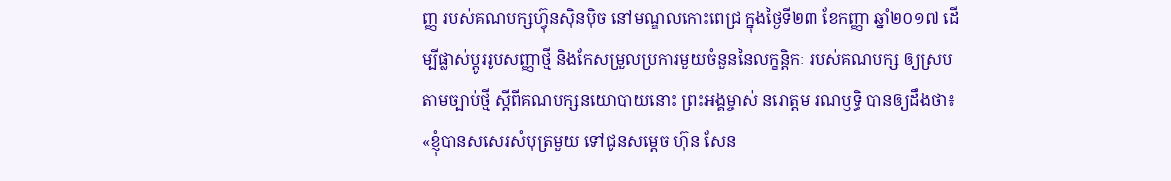ញ្ញ របស់គណបក្សហ៊្វុនស៊ិនប៉ិច នៅមណ្ឌលកោះពេជ្រ ក្នុងថ្ងៃទី២៣ ខែកញ្ញា ឆ្នាំ២០១៧ ដើម្បីផ្លាស់ប្តូររូបសញ្ញាថ្មី និងកែសម្រួលប្រការមួយចំនួននៃលក្ខន្តិកៈ របស់គណបក្ស ឲ្យស្របតាមច្បាប់ថ្មី ស្តីពីគណបក្សនយោបាយនោះ ព្រះអង្គម្ចាស់ នរោត្ដម រណឫទ្ធិ បានឲ្យដឹងថា៖ «ខ្ញុំបានសសេរសំបុត្រមួយ ទៅជូនសម្តេច ហ៊ុន សែន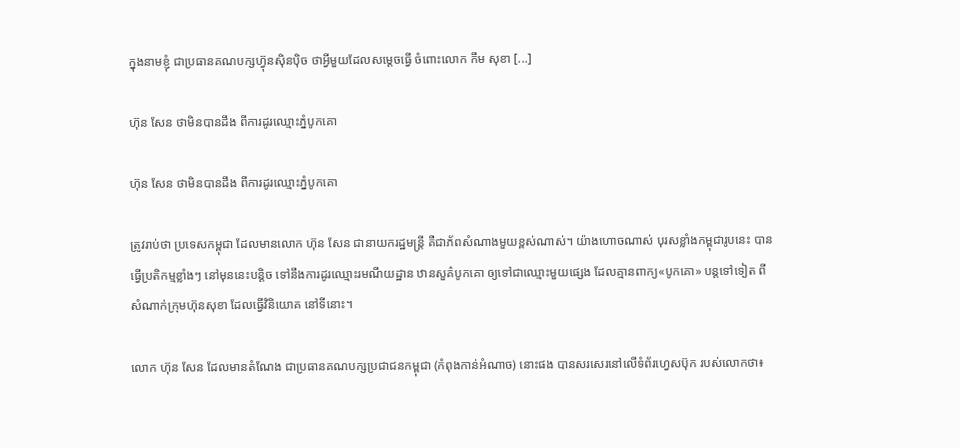ក្នុងនាមខ្ញុំ ជាប្រធានគណបក្សហ្វ៊ុនស៊ិនប៉ិច ថាអ្វីមួយដែលសម្តេចធ្វើ ចំពោះលោក កឹម សុខា [...]

ហ៊ុន សែន ថាមិនបានដឹង ពីការដូរឈ្មោះភ្នំបូកគោ

ហ៊ុន សែន ថាមិនបានដឹង ពីការដូរឈ្មោះភ្នំបូកគោ

ត្រូវរាប់ថា ប្រទេសកម្ពុជា ដែលមានលោក ហ៊ុន សែន ជានាយករដ្ឋមន្ត្រី គឺជាភ័ពសំណាងមួយខ្ពស់ណាស់។ យ៉ាងហោចណាស់ បុរសខ្លាំងកម្ពុជារូបនេះ បានធ្វើប្រតិកម្មខ្លាំងៗ នៅមុននេះបន្តិច ទៅនឹងការដូរឈ្មោះរមណីយដ្ឋាន ឋានសួគ៌បូកគោ ឲ្យទៅជាឈ្មោះមួយផ្សេង ដែលគ្មានពាក្យ«បូកគោ» បន្តទៅទៀត ពីសំណាក់ក្រុមហ៊ុនសុខា ដែលធ្វើវិនិយោគ នៅទីនោះ។

លោក ហ៊ុន សែន ដែលមានតំណែង ជាប្រធានគណបក្សប្រជាជនកម្ពុជា (កំពុងកាន់អំណាច) នោះផង បានសរសេរនៅលើទំព័រហ្វេសប៊ុក របស់លោកថា៖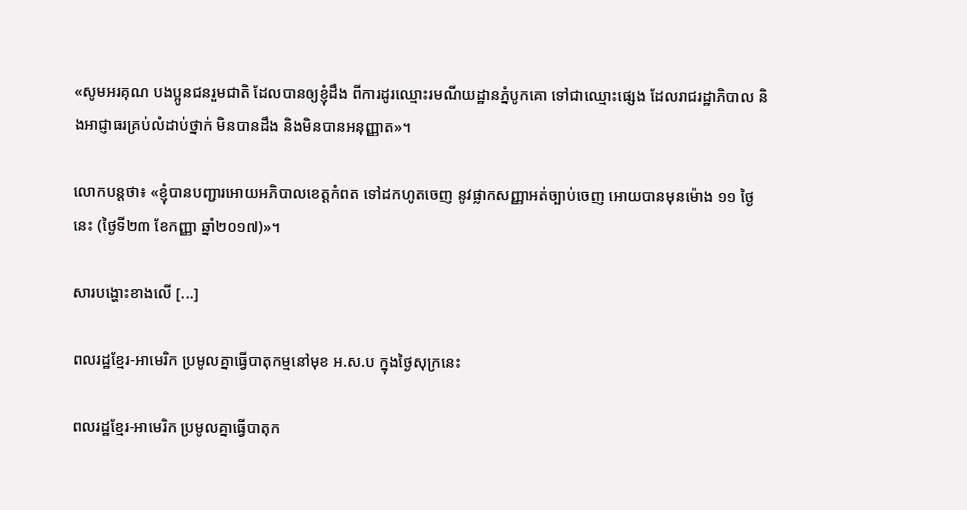«សូមអរគុណ បងប្អូនជនរួមជាតិ ដែលបានឲ្យខ្ញុំដឹង ពីការដូរឈ្មោះរមណីយដ្ឋានភ្នំបូកគោ ទៅជាឈ្មោះផ្សេង ដែលរាជរដ្ឋាភិបាល និងអាជ្ញាធរគ្រប់លំដាប់ថ្នាក់ មិនបានដឹង និងមិនបានអនុញ្ញាត»។

លោកបន្តថា៖ «ខ្ញុំបានបញ្ជារអោយអភិបាលខេត្តកំពត ទៅដកហូតចេញ នូវផ្លាកសញ្ញាអត់ច្បាប់ចេញ អោយបានមុនម៉ោង ១១ ថ្ងៃនេះ (ថ្ងៃទី២៣ ខែកញ្ញា ឆ្នាំ២០១៧)»។

សារបង្ហោះខាងលើ [...]

ពលរដ្ឋខ្មែរ-អាមេរិក ប្រមូលគ្នាធ្វើបាតុកម្មនៅមុខ អ.ស.ប ក្នុងថ្ងៃសុក្រនេះ

ពលរដ្ឋខ្មែរ-អាមេរិក ប្រមូលគ្នាធ្វើបាតុក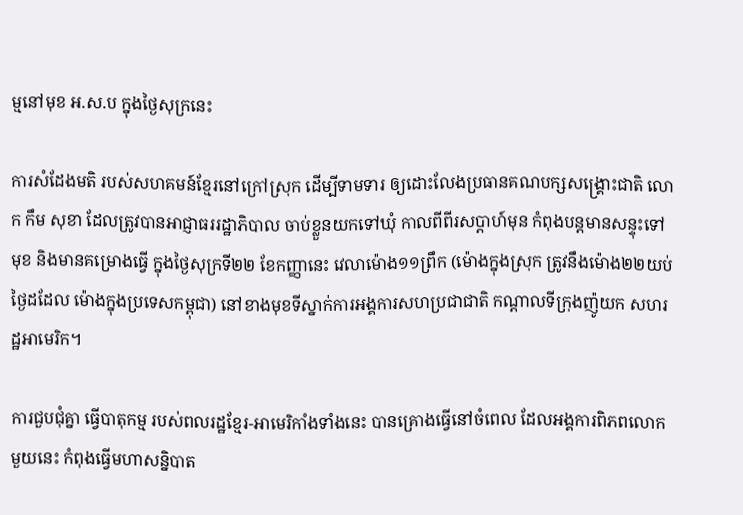ម្មនៅមុខ អ.ស.ប ក្នុងថ្ងៃសុក្រនេះ

ការសំដែងមតិ របស់សហគមន៍ខ្មែរនៅក្រៅស្រុក ដើម្បីទាមទារ ឲ្យដោះលែងប្រធានគណបក្សសង្គ្រោះជាតិ លោក កឹម សុខា ដែលត្រូវបានអាជ្ញាធររដ្ឋាភិបាល ចាប់ខ្លួនយកទៅឃុំ កាលពីពីរសប្ដាហ៍មុន កំពុងបន្តមានសន្ទុះទៅមុខ និងមានគម្រោងធ្វើ ក្នុងថ្ងៃសុក្រទី២២ ខែកញ្ញានេះ វេលាម៉ោង១១ព្រឹក (ម៉ោងក្នុងស្រុក ត្រូវនឹងម៉ោង២២យប់ ថ្ងៃដដែល ម៉ោងក្នុងប្រទេសកម្ពុជា) នៅខាងមុខទីស្នាក់ការអង្គការសហប្រជាជាតិ កណ្ដាលទីក្រុងញ៉ូយក សហរដ្ឋអាមេរិក។

ការជួបជុំគ្នា ធ្វើបាតុកម្ម របស់ពលរដ្ឋខ្មែរ-អាមេរិកាំងទាំងនេះ បានគ្រោងធ្វើនៅចំពេល ដែលអង្គការពិភពលោកមួយនេះ កំពុងធ្វើមហាសន្និបាត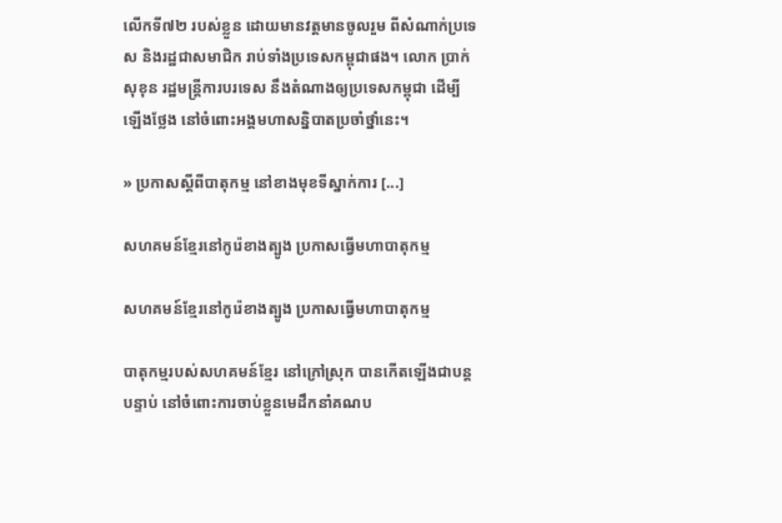លើកទី៧២ របស់ខ្លួន ដោយមានវត្តមានចូលរួម ពីសំណាក់ប្រទេស និងរដ្ឋជាសមាជិក រាប់ទាំងប្រទេសកម្ពុជាផង។ លោក ប្រាក់ សុខុន រដ្ឋមន្ត្រីការបរទេស នឹងតំណាងឲ្យប្រទេសកម្ពុជា ដើម្បីឡើងថ្លែង នៅចំពោះអង្គមហាសន្និបាតប្រចាំថ្នាំនេះ។

» ប្រកាសស្ដីពីបាតុកម្ម នៅខាងមុខទីស្នាក់ការ [...]

សហគមន៍ខ្មែរនៅកូរ៉េខាងត្បូង ប្រកាសធ្វើមហាបាតុកម្ម

សហគមន៍ខ្មែរនៅកូរ៉េខាងត្បូង ប្រកាសធ្វើមហាបាតុកម្ម

បាតុកម្មរបស់សហគមន៍ខ្មែរ នៅក្រៅស្រុក បានកើតឡើងជាបន្តបន្ទាប់ នៅចំពោះការចាប់ខ្លួនមេដឹកនាំគណប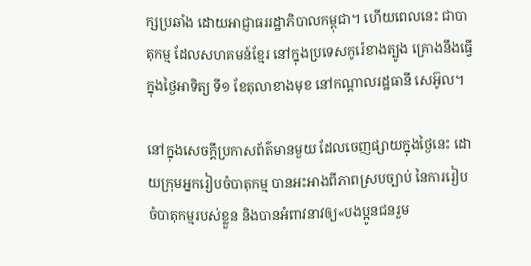ក្សប្រឆាំង ដោយអាជ្ញាធររដ្ឋាភិបាលកម្ពុជា។ ហើយពេលនេះ ជាបាតុកម្ម ដែលសហគមន៍ខ្មែរ នៅក្នុងប្រទេសកូរ៉េខាងត្បូង គ្រោងនឹងធ្វើ ក្នុងថ្ងៃអាទិត្យ ទី១ ខែតុលាខាងមុខ នៅកណ្ដាលរដ្ឋធានី សេអ៊ូល។

នៅក្នុងសេចក្ដីប្រកាសព័ត៌មានមួយ ដែលចេញផ្សាយក្នុងថ្ងៃនេះ ដោយក្រុមអ្នករៀបចំបាតុកម្ម បានអះអាងពីភាពស្របច្បាប់ នៃការរៀបចំបាតុកម្មរបស់ខ្លួន និងបានអំពាវនាវឲ្យ«បងប្អូនជនរួម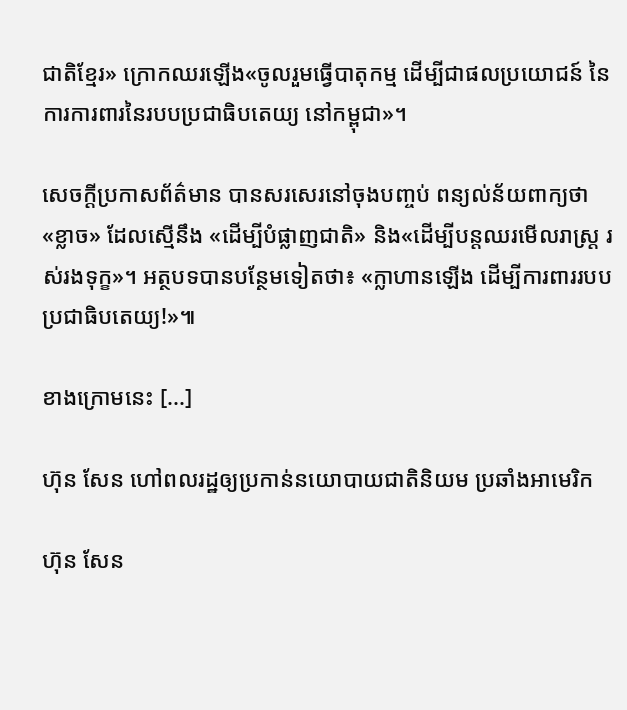ជាតិខ្មែរ» ក្រោកឈរឡើង«ចូលរួមធ្វើបាតុកម្ម ដើម្បីជាផលប្រយោជន៍ នៃការការពារនៃរបបប្រជាធិបតេយ្យ នៅកម្ពុជា»។

សេចក្ដីប្រកាសព័ត៌មាន បានសរសេរនៅចុងបញ្ចប់ ពន្យល់ន័យពាក្យថា«ខ្លាច» ដែលស្មើនឹង «ដើម្បីបំផ្លាញជាតិ» និង«ដើម្បីបន្តឈរមើលរាស្រ្ត រស់រងទុក្ខ»។ អត្ថបទបានបន្ថែមទៀតថា៖ «ក្លាហានឡើង ដើម្បីការពាររបបប្រជាធិបតេយ្យ!»៕

ខាងក្រោមនេះ [...]

ហ៊ុន សែន ហៅពលរដ្ឋឲ្យប្រកាន់នយោបាយជាតិនិយម ប្រឆាំងអាមេរិក

ហ៊ុន សែន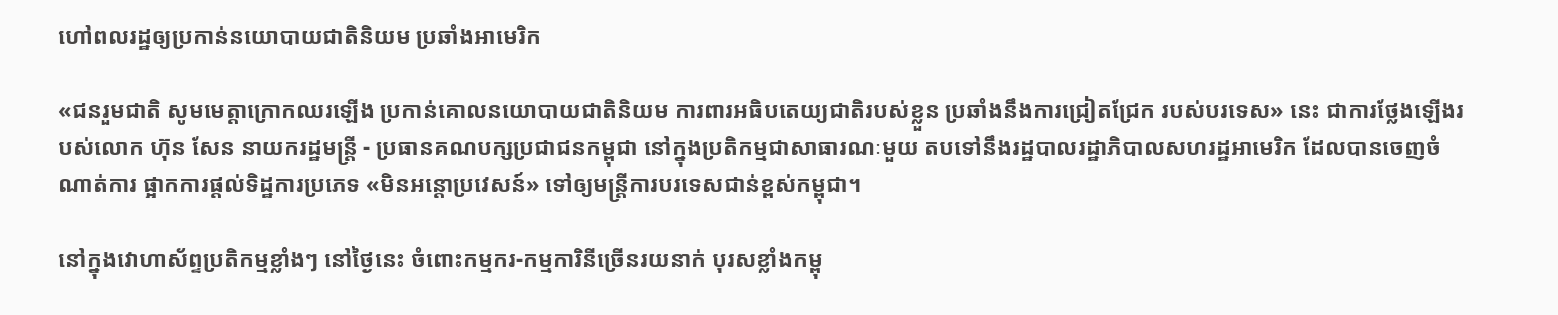ហៅពលរដ្ឋឲ្យប្រកាន់នយោបាយជាតិនិយម ប្រឆាំងអាមេរិក

«ជនរួមជាតិ សូមមេត្តាក្រោកឈរឡើង ប្រកាន់គោលនយោបាយជាតិនិយម ការពារអធិបតេយ្យជាតិរបស់ខ្លួន ប្រឆាំងនឹងការជ្រៀតជ្រែក របស់បរទេស» នេះ ជាការថ្លែងឡើងរបស់លោក ហ៊ុន សែន នាយករដ្ឋមន្ត្រី - ប្រធានគណបក្សប្រជាជនកម្ពុជា នៅក្នុងប្រតិកម្មជាសាធារណៈមួយ តបទៅនឹងរដ្ឋបាលរដ្ឋាភិបាលសហរដ្ឋអាមេរិក ដែលបានចេញចំណាត់ការ ផ្អាកការផ្ដល់ទិដ្ឋការប្រភេទ «មិនអន្តោប្រវេសន៍» ទៅឲ្យមន្ត្រីការបរទេសជាន់ខ្ពស់កម្ពុជា។

នៅក្នុងវោហាស័ព្ទប្រតិកម្មខ្លាំងៗ នៅថ្ងៃនេះ ចំពោះកម្មករ-កម្មការិនីច្រើនរយនាក់ បុរសខ្លាំងកម្ពុ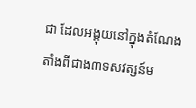ជា ដែលអង្គុយនៅក្នុងតំណែង តាំងពីជាង៣ទសវត្សន៍ម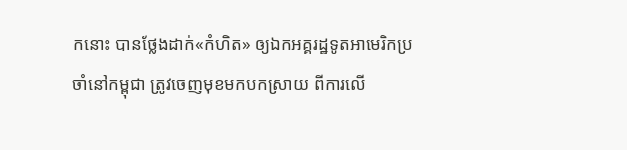កនោះ បានថ្លែងដាក់«កំហិត» ឲ្យឯកអគ្គរដ្ឋទូតអាមេរិកប្រចាំនៅកម្ពុជា ត្រូវចេញមុខមកបកស្រាយ ពីការលើ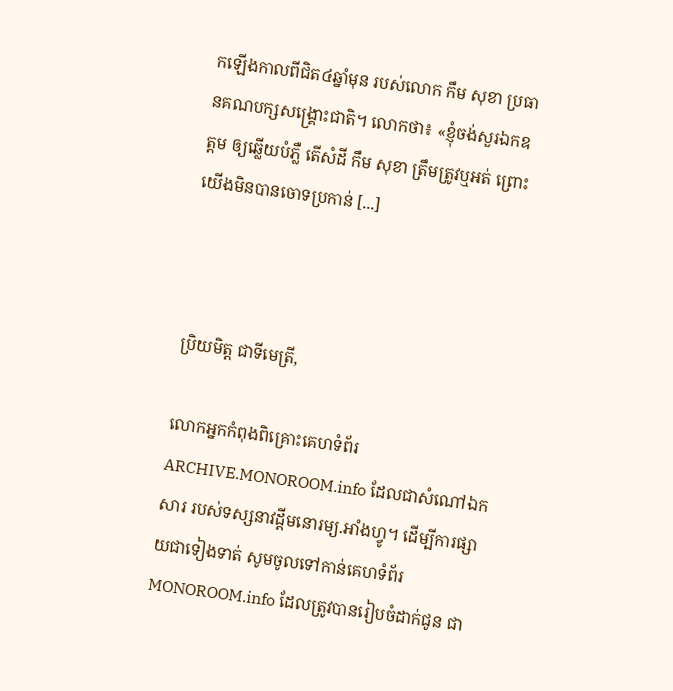កឡើងកាលពីជិត៤ឆ្នាំមុន របស់លោក កឹម សុខា ប្រធានគណបក្សសង្គ្រោះជាតិ។ លោកថា៖ «ខ្ញុំចង់សួរឯកឧត្ដម ឲ្យឆ្លើយបំភ្លឺ តើសំដី កឹម សុខា ត្រឹមត្រូវឬអត់ ព្រោះយើងមិនបានចោទប្រកាន់ [...]



ប្រិយមិត្ត ជាទីមេត្រី,

លោកអ្នកកំពុងពិគ្រោះគេហទំព័រ ARCHIVE.MONOROOM.info ដែលជាសំណៅឯកសារ របស់ទស្សនាវដ្ដីមនោរម្យ.អាំងហ្វូ។ ដើម្បីការផ្សាយជាទៀងទាត់ សូមចូលទៅកាន់គេហទំព័រ MONOROOM.info ដែលត្រូវបានរៀបចំដាក់ជូន ជា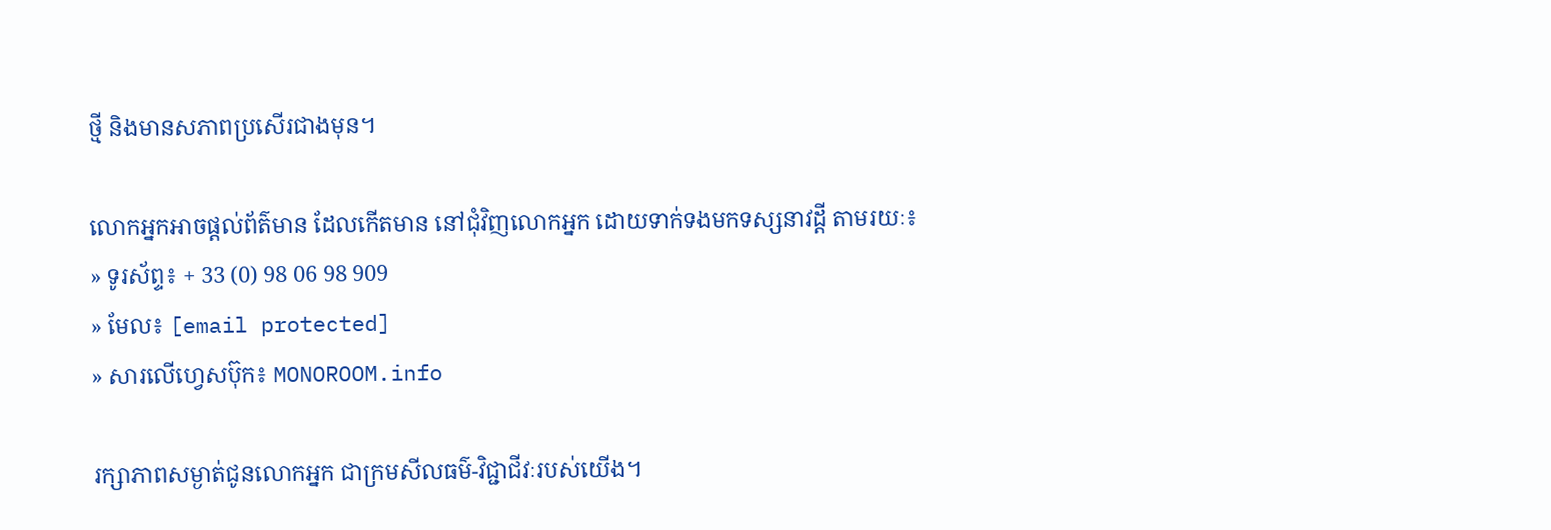ថ្មី និងមានសភាពប្រសើរជាងមុន។

លោកអ្នកអាចផ្ដល់ព័ត៌មាន ដែលកើតមាន នៅជុំវិញលោកអ្នក ដោយទាក់ទងមកទស្សនាវដ្ដី តាមរយៈ៖
» ទូរស័ព្ទ៖ + 33 (0) 98 06 98 909
» មែល៖ [email protected]
» សារលើហ្វេសប៊ុក៖ MONOROOM.info

រក្សាភាពសម្ងាត់ជូនលោកអ្នក ជាក្រមសីលធម៌-វិជ្ជាជីវៈរបស់យើង។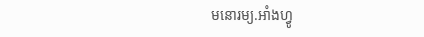មនោរម្យ.អាំងហ្វូ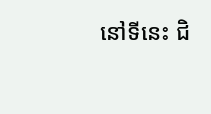នៅទីនេះ ជិ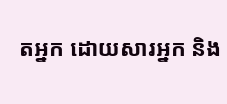តអ្នក ដោយសារអ្នក និង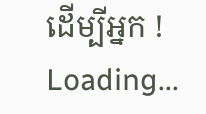ដើម្បីអ្នក !
Loading...